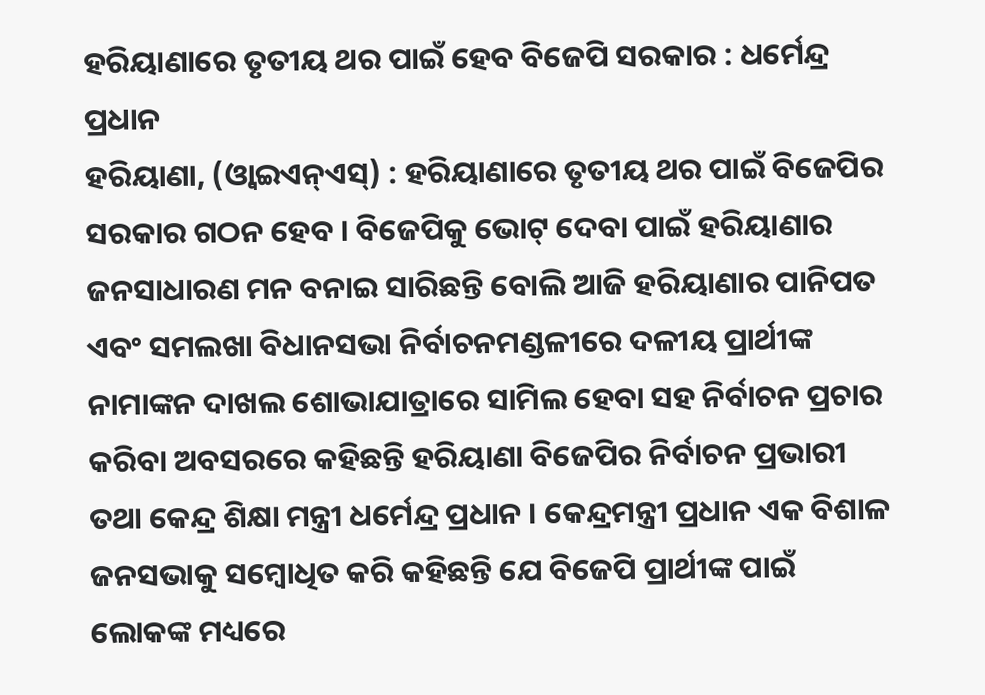ହରିୟାଣାରେ ତୃତୀୟ ଥର ପାଇଁ ହେବ ବିଜେପି ସରକାର : ଧର୍ମେନ୍ଦ୍ର ପ୍ରଧାନ
ହରିୟାଣା, (ଓ୍ବାଇଏନ୍ଏସ୍) : ହରିୟାଣାରେ ତୃତୀୟ ଥର ପାଇଁ ବିଜେପିର ସରକାର ଗଠନ ହେବ । ବିଜେପିକୁ ଭୋଟ୍ ଦେବା ପାଇଁ ହରିୟାଣାର ଜନସାଧାରଣ ମନ ବନାଇ ସାରିଛନ୍ତି ବୋଲି ଆଜି ହରିୟାଣାର ପାନିପତ ଏବଂ ସମଲଖା ବିଧାନସଭା ନିର୍ବାଚନମଣ୍ଡଳୀରେ ଦଳୀୟ ପ୍ରାର୍ଥୀଙ୍କ ନାମାଙ୍କନ ଦାଖଲ ଶୋଭାଯାତ୍ରାରେ ସାମିଲ ହେବା ସହ ନିର୍ବାଚନ ପ୍ରଚାର କରିବା ଅବସରରେ କହିଛନ୍ତି ହରିୟାଣା ବିଜେପିର ନିର୍ବାଚନ ପ୍ରଭାରୀ ତଥା କେନ୍ଦ୍ର ଶିକ୍ଷା ମନ୍ତ୍ରୀ ଧର୍ମେନ୍ଦ୍ର ପ୍ରଧାନ । କେନ୍ଦ୍ରମନ୍ତ୍ରୀ ପ୍ରଧାନ ଏକ ବିଶାଳ ଜନସଭାକୁ ସମ୍ବୋଧିତ କରି କହିଛନ୍ତି ଯେ ବିଜେପି ପ୍ରାର୍ଥୀଙ୍କ ପାଇଁ ଲୋକଙ୍କ ମଧ୍ୟରେ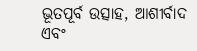ଭୂତପୂର୍ବ ଉତ୍ସାହ, ଆଶୀର୍ବାଦ ଏବଂ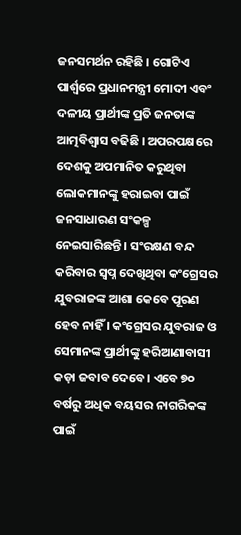ଜନସମର୍ଥନ ରହିଛି । ଗୋଟିଏ ପାର୍ଶ୍ୱରେ ପ୍ରଧାନମନ୍ତ୍ରୀ ମୋଦୀ ଏବଂ ଦଳୀୟ ପ୍ରାର୍ଥୀଙ୍କ ପ୍ରତି ଜନତାଙ୍କ ଆତ୍ମବିଶ୍ୱାସ ବଢିଛି । ଅପରପକ୍ଷରେ ଦେଶକୁ ଅପମାନିତ କରୁଥିବା ଲୋକମାନଙ୍କୁ ହରାଇବା ପାଇଁ ଜନସାଧାରଣ ସଂକଳ୍ପ ନେଇସାରିଛନ୍ତି । ସଂରକ୍ଷଣ ବନ୍ଦ କରିବାର ସ୍ୱପ୍ନ ଦେଖିଥିବା କଂଗ୍ରେସର ଯୁବରାଜଙ୍କ ଆଶା କେବେ ପୂରଣ ହେବ ନାହିଁ । କଂଗ୍ରେସର ଯୁବରାଜ ଓ ସେମାନଙ୍କ ପ୍ରାର୍ଥୀଙ୍କୁ ହରିଆଣାବାସୀ କଡ଼ା ଜବାବ ଦେବେ। ଏବେ ୭୦ ବର୍ଷରୁ ଅଧିକ ବୟସର ନାଗରିକଙ୍କ ପାଇଁ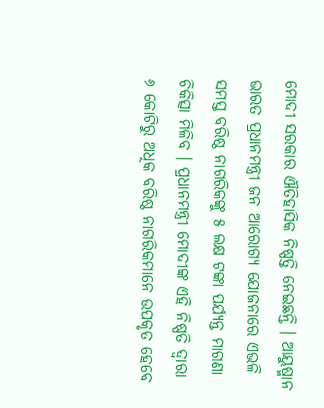ମୋଦୀ ସରକାର ଐତିହାସିକ ନିଷ୍ପତ୍ତି ନେଇଛନ୍ତି । ଆୟୁଷ୍ମାନ ଭାରତ ପ୍ରଧାନମନ୍ତ୍ରୀ ଜନ ଆରୋଗ୍ୟ ଯୋଜନାରେ ଏଭଳି ସମସ୍ତ ବରିଷ୍ଠ ନାଗରିକଙ୍କୁ ୫ ଲକ୍ଷ ଟଙ୍କା ପର୍ଯ୍ୟନ୍ତ ମାଗଣା ଚିକିତ୍ସା ମିଳିବ । ପ୍ରଧାନମନ୍ତ୍ରୀ ମୋଦୀଙ୍କ ଏହି ନିଷ୍ପତି ଦ୍ୱାରା ୬ କୋଟିରୁ ଅଧିକ ବରିଷ୍ଠ ନାଗରିକମାନେ ଉପକୃତ ହେବେ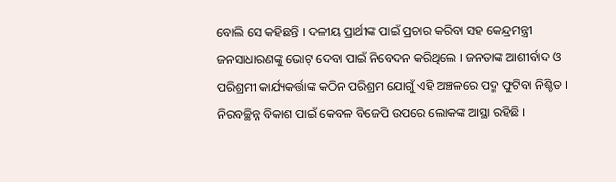ବୋଲି ସେ କହିଛନ୍ତି । ଦଳୀୟ ପ୍ରାର୍ଥୀଙ୍କ ପାଇଁ ପ୍ରଚାର କରିବା ସହ କେନ୍ଦ୍ରମନ୍ତ୍ରୀ ଜନସାଧାରଣଙ୍କୁ ଭୋଟ୍ ଦେବା ପାଇଁ ନିବେଦନ କରିଥିଲେ । ଜନତାଙ୍କ ଆଶୀର୍ବାଦ ଓ ପରିଶ୍ରମୀ କାର୍ଯ୍ୟକର୍ତ୍ତାଙ୍କ କଠିନ ପରିଶ୍ରମ ଯୋଗୁଁ ଏହି ଅଞ୍ଚଳରେ ପଦ୍ମ ଫୁଟିବା ନିଶ୍ଚିତ । ନିରବଚ୍ଛିନ୍ନ ବିକାଶ ପାଇଁ କେବଳ ବିଜେପି ଉପରେ ଲୋକଙ୍କ ଆସ୍ଥା ରହିଛି ।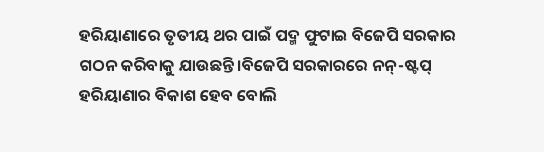ହରିୟାଣାରେ ତୃତୀୟ ଥର ପାଇଁ ପଦ୍ମ ଫୁଟାଇ ବିଜେପି ସରକାର ଗଠନ କରିବାକୁ ଯାଉଛନ୍ତି।ବିଜେପି ସରକାରରେ ନନ୍-ଷ୍ଟପ୍ ହରିୟାଣାର ବିକାଶ ହେବ ବୋଲି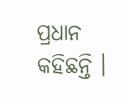ପ୍ରଧାନ କହିଛନ୍ତି ।